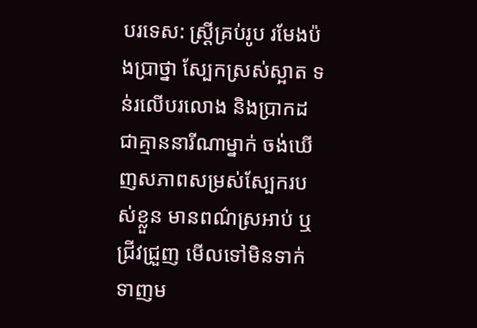បរទេស: ស្ត្រីគ្រប់រូប រមែងប៉ងប្រាថ្នា ស្បែកស្រស់ស្អាត ទន់រលើបរលោង និងប្រាកដជាគ្មាននារីណាម្នាក់ ចង់ឃើញសភាពសម្រស់ស្បែករបស់ខ្លួន មានពណ៌ស្រអាប់ ឬជ្រីវជ្រួញ មើលទៅមិនទាក់ទាញម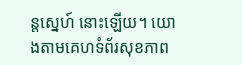ន្តស្នេហ៍ នោះឡើយ។ យោងតាមគេហទំព័រសុខភាព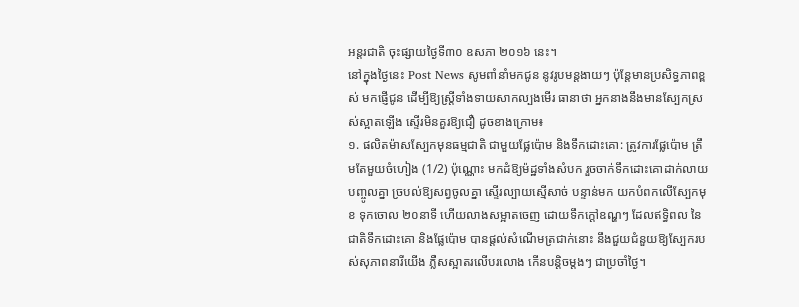អន្តរជាតិ ចុះផ្សាយថ្ងៃទី៣០ ឧសភា ២០១៦ នេះ។
នៅក្នុងថ្ងៃនេះ Post News សូមពាំនាំមកជូន នូវរូបមន្តងាយៗ ប៉ុន្តែមានប្រសិទ្ធភាពខ្ពស់ មកផ្ញើជូន ដើម្បីឱ្យស្ត្រីទាំងទាយសាកល្បងមើរ ធានាថា អ្នកនាងនឹងមានស្បែកស្រស់ស្អាតឡើង ស្ទើរមិនគួរឱ្យជឿ ដូចខាងក្រោម៖
១. ផលិតម៉ាសស្បែកមុនធម្មជាតិ ជាមួយផ្លែប៉ោម និងទឹកដោះគោ: ត្រូវការផ្លែប៉ោម ត្រឹមតែមួយចំហៀង (1/2) ប៉ុណ្ណោះ មកដំឱ្យម៉ដ្ឋទាំងសំបក រួចចាក់ទឹកដោះគោដាក់លាយបញ្ចូលគ្នា ច្របល់ឱ្យសព្វចូលគ្នា ស្ទើរល្បាយស្មើសាច់ បន្ទាន់មក យកបំពកលើស្បែកមុខ ទុកចោល ២០នាទី ហើយលាងសម្អាតចេញ ដោយទឹកក្តៅឧណ្ហៗ ដែលឥទ្ធិពល នៃជាតិទឹកដោះគោ និងផ្លែប៉ោម បានផ្តល់សំណើមត្រជាក់នោះ នឹងជួយជំនួយឱ្យស្បែករបស់សុភាពនារីយើង ភ្លឺសស្អាតរលើបរលោង កើនបន្តិចម្តងៗ ជាប្រចាំថ្ងៃ។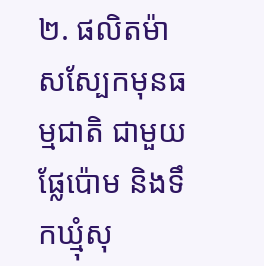២. ផលិតម៉ាសស្បែកមុនធម្មជាតិ ជាមួយផ្លែប៉ោម និងទឹកឃ្មុំសុ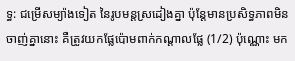ទ្ធ: ជម្រើសម្យ៉ាងទៀត នៃរូបមន្តស្រដៀងគ្នា ប៉ុន្តែមានប្រសិទ្ធភាពមិនចាញ់គ្នានោះ គឺត្រូវយកផ្លែប៉ោមពាក់កណ្តាលផ្លែ (1/2) ប៉ុណ្ណោះ មក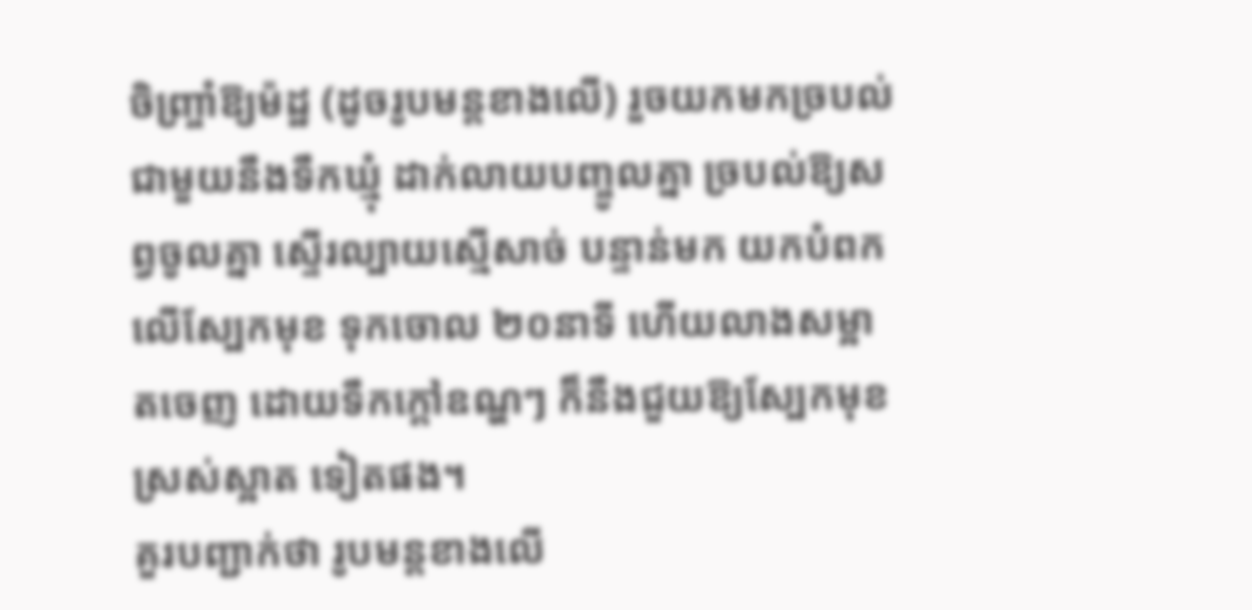ចិញ្ច្រាំឱ្យម៉ដ្ឋ (ដូចរូបមន្តខាងលើ) រួចយកមកច្របល់ ជាមួយនឹងទឹកឃ្មុំ ដាក់លាយបញ្ចូលគ្នា ច្របល់ឱ្យសព្វចូលគ្នា ស្ទើរល្បាយស្មើសាច់ បន្ទាន់មក យកបំពកលើស្បែកមុខ ទុកចោល ២០នាទី ហើយលាងសម្អាតចេញ ដោយទឹកក្តៅឧណ្ហៗ ក៏នឹងជួយឱ្យស្បែកមុខស្រស់ស្អាត ទៀតផង។
គួរបញ្ជាក់ថា រូបមន្តខាងលើ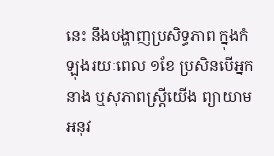នេះ នឹងបង្ហាញប្រសិទ្ធភាព ក្នុងកំឡុងរយៈពេល ១ខែ ប្រសិនបើអ្នកនាង ឬសុភាពស្ត្រីយើង ព្យាយាមអនុវ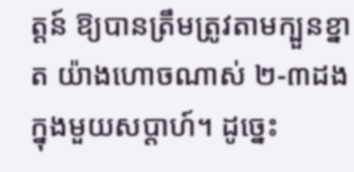ត្តន៍ ឱ្យបានត្រឹមត្រូវតាមក្បួនខ្នាត យ៉ាងហោចណាស់ ២-៣ដង ក្នុងមួយសប្តាហ៍។ ដូច្នេះ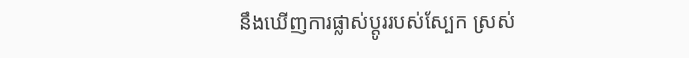នឹងឃើញការផ្លាស់ប្តូររបស់ស្បែក ស្រស់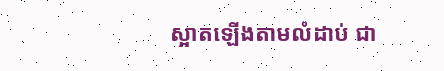ស្អាតឡើងតាមលំដាប់ ជា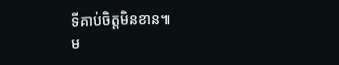ទីគាប់ចិត្តមិនខាន៕
ម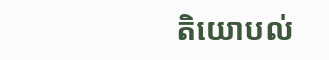តិយោបល់